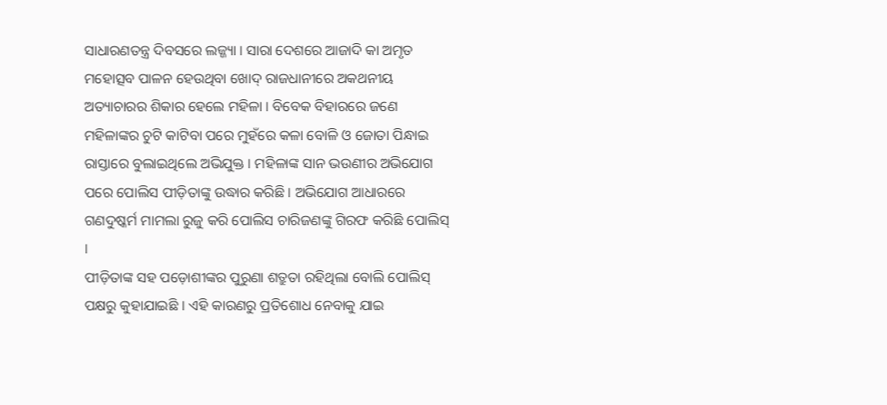ସାଧାରଣତନ୍ତ୍ର ଦିବସରେ ଲଜ୍ଜ୍ୟା । ସାରା ଦେଶରେ ଆଜାଦି କା ଅମୃତ ମହୋତ୍ସବ ପାଳନ ହେଉଥିବା ଖୋଦ୍ ରାଜଧାନୀରେ ଅକଥନୀୟ ଅତ୍ୟାଚାରର ଶିକାର ହେଲେ ମହିଳା । ବିବେକ ବିହାରରେ ଜଣେ ମହିଳାଙ୍କର ଚୁଟି କାଟିବା ପରେ ମୁହଁରେ କଳା ବୋଳି ଓ ଜୋତା ପିନ୍ଧାଇ ରାସ୍ତାରେ ବୁଲାଇଥିଲେ ଅଭିଯୁକ୍ତ । ମହିଳାଙ୍କ ସାନ ଭଉଣୀର ଅଭିଯୋଗ ପରେ ପୋଲିସ ପୀଡ଼ିତାଙ୍କୁ ଉଦ୍ଧାର କରିଛି । ଅଭିଯୋଗ ଆଧାରରେ ଗଣଦୁଷ୍କର୍ମ ମାମଲା ରୁଜୁ କରି ପୋଲିସ ଚାରିଜଣଙ୍କୁ ଗିରଫ କରିଛି ପୋଲିସ୍ ।
ପୀଡ଼ିତାଙ୍କ ସହ ପଡ଼ୋଶୀଙ୍କର ପୁରୁଣା ଶତ୍ରୁତା ରହିଥିଲା ବୋଲି ପୋଲିସ୍ ପକ୍ଷରୁ କୁହାଯାଇଛି । ଏହି କାରଣରୁ ପ୍ରତିଶୋଧ ନେବାକୁ ଯାଇ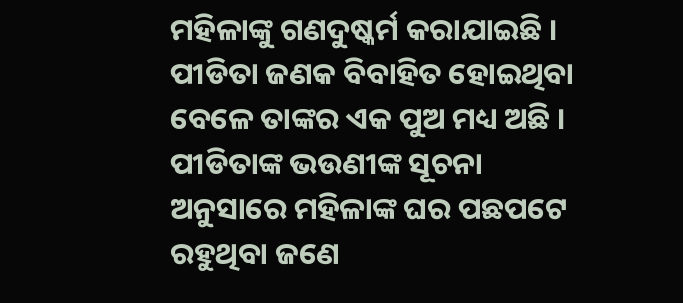ମହିଳାଙ୍କୁ ଗଣଦୁଷ୍କର୍ମ କରାଯାଇଛି । ପୀଡିତା ଜଣକ ବିବାହିତ ହୋଇଥିବା ବେଳେ ତାଙ୍କର ଏକ ପୁଅ ମଧ୍ୟ ଅଛି । ପୀଡିତାଙ୍କ ଭଉଣୀଙ୍କ ସୂଚନା ଅନୁସାରେ ମହିଳାଙ୍କ ଘର ପଛପଟେ ରହୁଥିବା ଜଣେ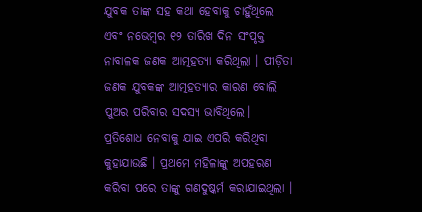ଯୁବକ ତାଙ୍କ ସହ କଥା ହେବାକୁ ଚାହୁଁଥିଲେ ଏବଂ ନଭେମ୍ବର ୧୨ ତାରିଖ ଦିନ ସଂପୃକ୍ତ ନାବାଳକ ଜଣକ ଆତ୍ମହତ୍ୟା କରିଥିଲା । ପୀଡ଼ିତା ଜଣକ ଯୁବକଙ୍କ ଆତ୍ମହତ୍ୟାର କାରଣ ବୋଲି ପୁଅର ପରିବାର ସଦସ୍ୟ ଭାବିଥିଲେ।
ପ୍ରତିଶୋଧ ନେବାକୁ ଯାଇ ଏପରି କରିଥିବା କୁହାଯାଉଛି । ପ୍ରଥମେ ମହିଳାଙ୍କୁ ଅପହରଣ କରିବା ପରେ ତାଙ୍କୁ ଗଣଦୁଷ୍କର୍ମ କରାଯାଇଥିଲା ।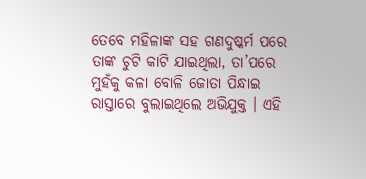ତେବେ ମହିଳାଙ୍କ ସହ ଗଣଦୁଷ୍କର୍ମ ପରେ ତାଙ୍କ ଚୁଟି କାଟି ଯାଇଥିଲା, ତା’ପରେ ମୁହଁକୁ କଳା ବୋଳି ଜୋତା ପିନ୍ଧାଇ ରାସ୍ତାରେ ବୁଲାଇଥିଲେ ଅଭିଯୁକ୍ତ । ଏହି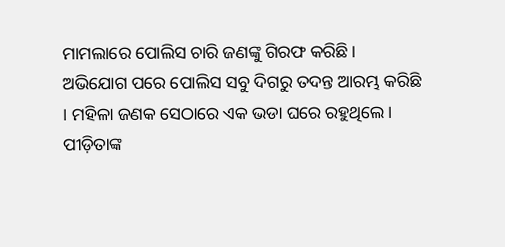ମାମଲାରେ ପୋଲିସ ଚାରି ଜଣଙ୍କୁ ଗିରଫ କରିଛି।
ଅଭିଯୋଗ ପରେ ପୋଲିସ ସବୁ ଦିଗରୁ ତଦନ୍ତ ଆରମ୍ଭ କରିଛି । ମହିଳା ଜଣକ ସେଠାରେ ଏକ ଭଡା ଘରେ ରହୁଥିଲେ। ପୀଡ଼ିତାଙ୍କ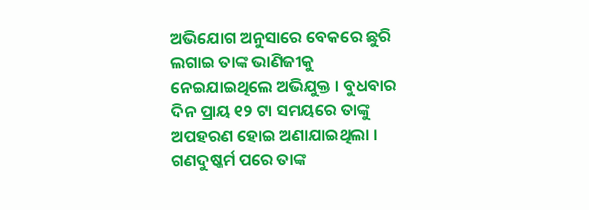ଅଭିଯୋଗ ଅନୁସାରେ ବେକରେ ଛୁରି ଲଗାଇ ତାଙ୍କ ଭାଣିଜୀକୁ ନେଇଯାଇଥିଲେ ଅଭିଯୁକ୍ତ । ବୁଧବାର ଦିନ ପ୍ରାୟ ୧୨ ଟା ସମୟରେ ତାଙ୍କୁ ଅପହରଣ ହୋଇ ଅଣାଯାଇଥିଲା ।
ଗଣଦୁଷ୍କର୍ମ ପରେ ତାଙ୍କ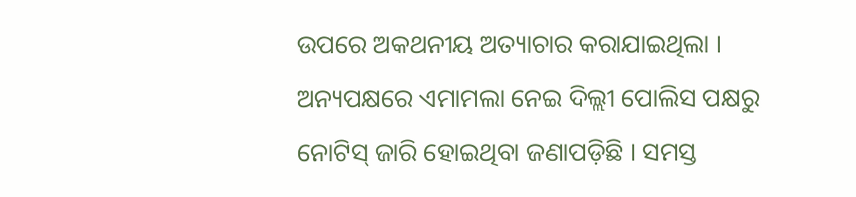ଉପରେ ଅକଥନୀୟ ଅତ୍ୟାଚାର କରାଯାଇଥିଲା । ଅନ୍ୟପକ୍ଷରେ ଏମାମଲା ନେଇ ଦିଲ୍ଲୀ ପୋଲିସ ପକ୍ଷରୁ ନୋଟିସ୍ ଜାରି ହୋଇଥିବା ଜଣାପଡ଼ିଛି । ସମସ୍ତ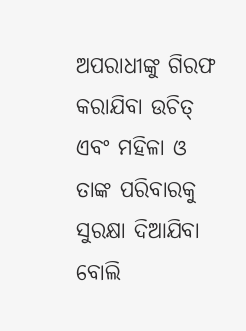ଅପରାଧୀଙ୍କୁ ଗିରଫ କରାଯିବା ଉଚିତ୍ ଏବଂ ମହିଳା ଓ ତାଙ୍କ ପରିବାରକୁ ସୁରକ୍ଷା ଦିଆଯିବା ବୋଲି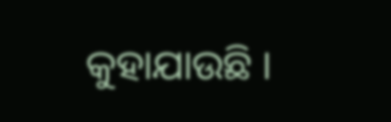କୁହାଯାଉଛି ।